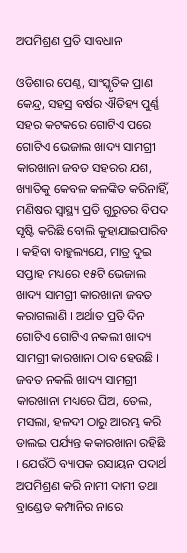ଅପମିଶ୍ରଣ ପ୍ରତି ସାବଧାନ

ଓଡିଶାର ପେଣ୍ଠ, ସାଂସ୍କୃତିକ ପ୍ରାଣ କେନ୍ଦ୍ର, ସହସ୍ର ବର୍ଷର ଐତିହ୍ୟ ପୁର୍ଣ୍ଣ ସହର କଟକରେ ଗୋଟିଏ ପରେ ଗୋଟିଏ ଭେଜାଲ ଖାଦ୍ୟ ସାମଗ୍ରୀ କାରଖାନା ଜବତ ସହରର ଯଶ, ଖ୍ୟାତିକୁ କେବଳ କଳଙ୍କିତ କରିନାହିଁ, ମଣିଷର ସ୍ୱାସ୍ଥ୍ୟ ପ୍ରତି ଗୁରୁତର ବିପଦ ସୃଷ୍ଟି କରିଛି ବୋଲି କୁହାଯାଇପାରିବ । କହିବା ବାହୁଲ୍ୟଯେ, ମାତ୍ର ଦୁଇ ସପ୍ତାହ ମଧ୍ୟରେ ୧୫ଟି ଭେଜାଲ ଖାଦ୍ୟ ସାମଗ୍ରୀ କାରଖାନା ଜବତ କରାଗଲାଣି । ଅର୍ଥାତ ପ୍ରତି ଦିନ ଗୋଟିଏ ଗୋଟିଏ ନକଲୀ ଖାଦ୍ୟ ସାମଗ୍ରୀ କାରଖାନା ଠାବ ହେଉଛି । ଜବତ ନକଲି ଖାଦ୍ୟ ସାମଗ୍ରୀ କାରଖାନା ମଧ୍ୟରେ ଘିଅ, ତେଲ, ମସଲା, ହଳଦୀ ଠାରୁ ଆରମ୍ଭ କରି ଡାଲଇ ପର୍ଯ୍ୟନ୍ତ କକାରଖାନା ରହିଛି । ଯେଉଁଠି ବ୍ୟାପକ ରସାୟନ ପଦାର୍ଥ ଅପମିଶ୍ରଣ କରି ନାମୀ ଦାମୀ ତଥା ବ୍ରାଣ୍ଡେଡ କମ୍ପାନିର ନାରେ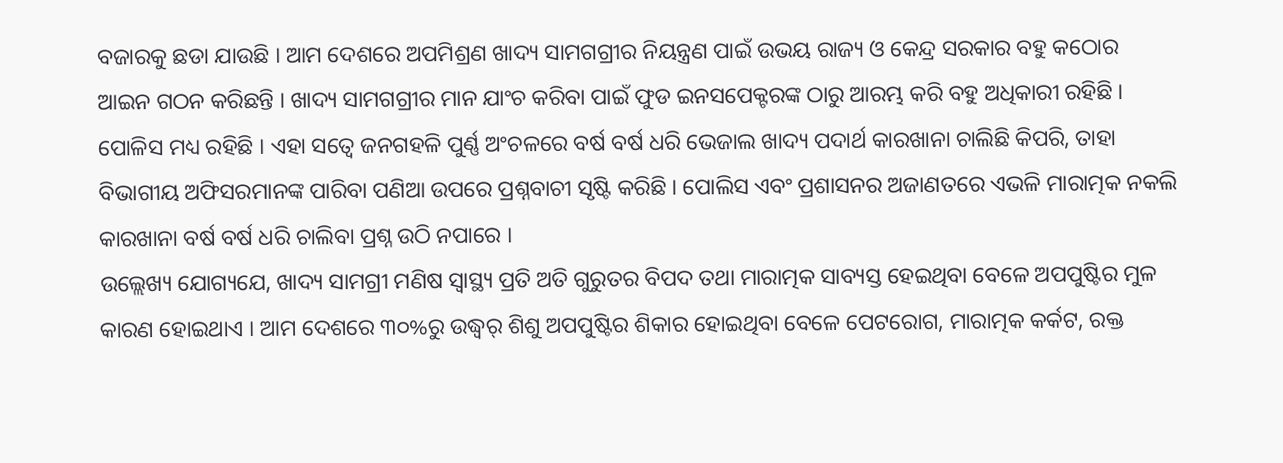ବଜାରକୁ ଛଡା ଯାଉଛି । ଆମ ଦେଶରେ ଅପମିଶ୍ରଣ ଖାଦ୍ୟ ସାମଗଗ୍ରୀର ନିୟନ୍ତ୍ରଣ ପାଇଁ ଉଭୟ ରାଜ୍ୟ ଓ କେନ୍ଦ୍ର ସରକାର ବହୁ କଠୋର ଆଇନ ଗଠନ କରିଛନ୍ତି । ଖାଦ୍ୟ ସାମଗଗ୍ରୀର ମାନ ଯାଂଚ କରିବା ପାଇଁ ଫୁଡ ଇନସପେକ୍ଟରଙ୍କ ଠାରୁ ଆରମ୍ଭ କରି ବହୁ ଅଧିକାରୀ ରହିଛି । ପୋଳିସ ମଧ୍ୟ ରହିଛି । ଏହା ସତ୍ୱେ ଜନଗହଳି ପୁର୍ଣ୍ଣ ଅଂଚଳରେ ବର୍ଷ ବର୍ଷ ଧରି ଭେଜାଲ ଖାଦ୍ୟ ପଦାର୍ଥ କାରଖାନା ଚାଲିଛି କିପରି, ତାହା ବିଭାଗୀୟ ଅଫିସରମାନଙ୍କ ପାରିବା ପଣିଆ ଉପରେ ପ୍ରଶ୍ନବାଚୀ ସୃଷ୍ଟି କରିଛି । ପୋଲିସ ଏବଂ ପ୍ରଶାସନର ଅଜାଣତରେ ଏଭଳି ମାରାତ୍ମକ ନକଲି କାରଖାନା ବର୍ଷ ବର୍ଷ ଧରି ଚାଲିବା ପ୍ରଶ୍ନ ଉଠି ନପାରେ ।
ଉଲ୍ଲେଖ୍ୟ ଯୋଗ୍ୟଯେ, ଖାଦ୍ୟ ସାମଗ୍ରୀ ମଣିଷ ସ୍ୱାସ୍ଥ୍ୟ ପ୍ରତି ଅତି ଗୁରୁତର ବିପଦ ତଥା ମାରାତ୍ମକ ସାବ୍ୟସ୍ତ ହେଇଥିବା ବେଳେ ଅପପୁଷ୍ଟିର ମୁଳ କାରଣ ହୋଇଥାଏ । ଆମ ଦେଶରେ ୩୦%ରୁ ଉଦ୍ଧ୍ୱର୍ ଶିଶୁ ଅପପୁଷ୍ଟିର ଶିକାର ହୋଇଥିବା ବେଳେ ପେଟରୋଗ, ମାରାତ୍ମକ କର୍କଟ, ରକ୍ତ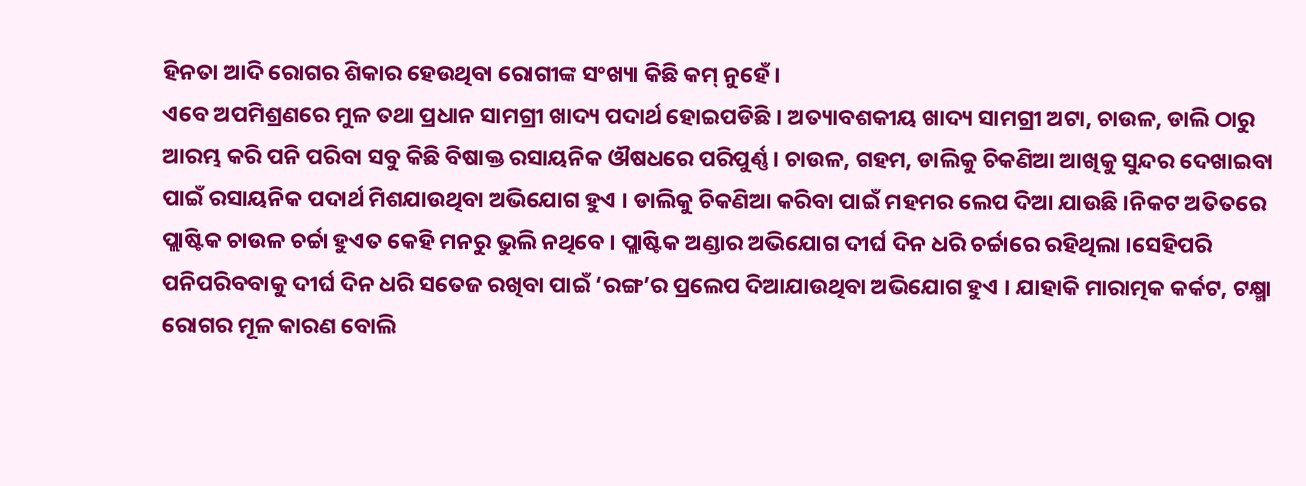ହିନତା ଆଦି ରୋଗର ଶିକାର ହେଉଥିବା ରୋଗୀଙ୍କ ସଂଖ୍ୟା କିଛି କମ୍ ନୁହେଁ ।
ଏବେ ଅପମିଶ୍ରଣରେ ମୁଳ ତଥା ପ୍ରଧାନ ସାମଗ୍ରୀ ଖାଦ୍ୟ ପଦାର୍ଥ ହୋଇପଡିଛି । ଅତ୍ୟାବଶକୀୟ ଖାଦ୍ୟ ସାମଗ୍ରୀ ଅଟା, ଚାଉଳ, ଡାଲି ଠାରୁ ଆରମ୍ଭ କରି ପନି ପରିବା ସବୁ କିଛି ବିଷାକ୍ତ ରସାୟନିକ ଔଷଧରେ ପରିପୁର୍ଣ୍ଣ । ଚାଉଳ, ଗହମ, ଡାଲିକୁ ଚିକଣିଆ ଆଖିକୁ ସୁନ୍ଦର ଦେଖାଇବା ପାଇଁ ରସାୟନିକ ପଦାର୍ଥ ମିଶଯାଉଥିବା ଅଭିଯୋଗ ହୁଏ । ଡାଲିକୁ ଚିକଣିଆ କରିବା ପାଇଁ ମହମର ଲେପ ଦିଆ ଯାଉଛି ।ନିକଟ ଅତିତରେ ପ୍ଲାଷ୍ଟିକ ଚାଉଳ ଚର୍ଚ୍ଚା ହୁଏତ କେହି ମନରୁ ଭୁଲି ନଥିବେ । ପ୍ଲାଷ୍ଟିକ ଅଣ୍ଡାର ଅଭିଯୋଗ ଦୀର୍ଘ ଦିନ ଧରି ଚର୍ଚ୍ଚାରେ ରହିଥିଲା ।ସେହିପରି ପନିପରିବବାକୁ ଦୀର୍ଘ ଦିନ ଧରି ସତେଜ ରଖିବା ପାଇଁ ‘ରଙ୍ଗ’ର ପ୍ରଲେପ ଦିଆଯାଉଥିବା ଅଭିଯୋଗ ହୁଏ । ଯାହାକି ମାରାତ୍ମକ କର୍କଟ, ଟକ୍ଷ୍ମା ରୋଗର ମୂଳ କାରଣ ବୋଲି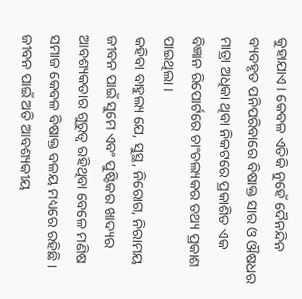କୁହାଯାଏ । କେବଳ ଏତିକି ନୁହେଁ ଦୈନନ୍ଦିନ ବ୍ୟବହୃତ ପନିପରିବାରେ ବିଷାକ୍ତ ସାର ଓ ଔଷଧର ମାତ୍ରା ଅଧିକା ଥିବା ନିକଟରେ ପ୍ରକାଶିତ ଏକ ବିଜ୍ଞାନ ରିପୋର୍ଟରେ ଚାଂଚଲ୍ୟକର ତଥ୍ୟ ପ୍ରକାଶ ପାଇଥିଲା ।
କହିବା ବାହୁଲ୍ୟ ଯେ, ସୁସ୍ଥ, ନିରୋଗ, ନିରାମୟ ଜୀବନ ପାଇଁ ସୁମେ ଏବଂ ପୁଷ୍ଟିକର ଖାଦ୍ୟର ଆବଶ୍ୟକତାର ଗୁରୁତ୍ୱ ରହିଥିବା ବେଳେ ମଣିଷ ସମାଜ କେବଳ ବିଷାକ୍ତ ବଳୟ ମଧ୍ୟରେ ରହିଛି । ଜୀବନ ପାଇଁ ଅତି ଆବଶ୍ୟକୀୟ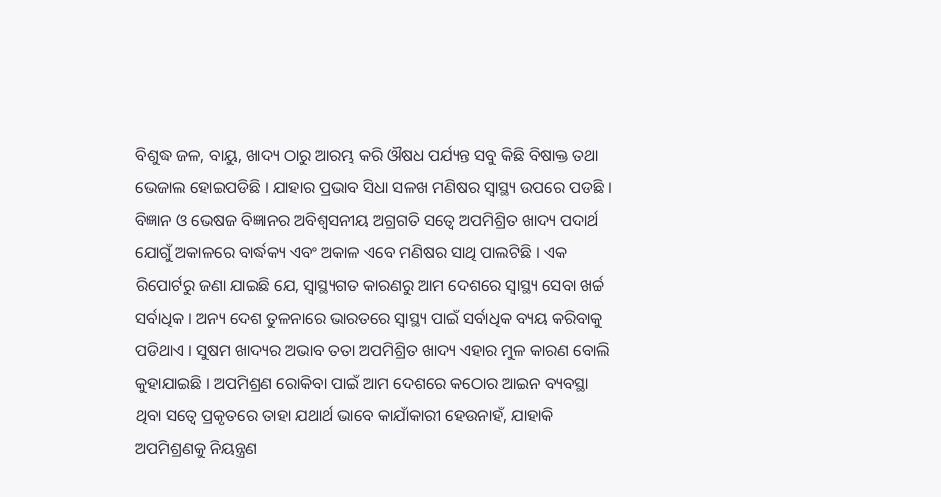ବିଶୁଦ୍ଧ ଜଳ, ବାୟୁ, ଖାଦ୍ୟ ଠାରୁ ଆରମ୍ଭ କରି ଔଷଧ ପର୍ଯ୍ୟନ୍ତ ସବୁ କିଛି ବିଷାକ୍ତ ତଥା ଭେଜାଲ ହୋଇପଡିଛି । ଯାହାର ପ୍ରଭାବ ସିଧା ସଳଖ ମଣିଷର ସ୍ୱାସ୍ଥ୍ୟ ଉପରେ ପଡଛି । ବିଜ୍ଞାନ ଓ ଭେଷଜ ବିଜ୍ଞାନର ଅବିଶ୍ୱସନୀୟ ଅଗ୍ରଗତି ସତ୍ୱେ ଅପମିଶ୍ରିତ ଖାଦ୍ୟ ପଦାର୍ଥ ଯୋଗୁଁ ଅକାଳରେ ବାର୍ଦ୍ଧକ୍ୟ ଏବଂ ଅକାଳ ଏବେ ମଣିଷର ସାଥି ପାଲଟିଛି । ଏକ ରିପୋର୍ଟରୁ ଜଣା ଯାଇଛି ଯେ, ସ୍ୱାସ୍ଥ୍ୟଗତ କାରଣରୁ ଆମ ଦେଶରେ ସ୍ୱାସ୍ଥ୍ୟ ସେବା ଖର୍ଚ୍ଚ ସର୍ବାଧିକ । ଅନ୍ୟ ଦେଶ ତୁଳନାରେ ଭାରତରେ ସ୍ୱାସ୍ଥ୍ୟ ପାଇଁ ସର୍ବାଧିକ ବ୍ୟୟ କରିବାକୁ ପଡିଥାଏ । ସୁଷମ ଖାଦ୍ୟର ଅଭାବ ତତା ଅପମିଶ୍ରିତ ଖାଦ୍ୟ ଏହାର ମୁଳ କାରଣ ବୋଲି କୁହାଯାଇଛି । ଅପମିଶ୍ରଣ ରୋକିବା ପାଇଁ ଆମ ଦେଶରେ କଠୋର ଆଇନ ବ୍ୟବସ୍ଥା ଥିବା ସତ୍ୱେ ପ୍ରକୃତରେ ତାହା ଯଥାର୍ଥ ଭାବେ କାଯାଁକାରୀ ହେଉନାହଁ, ଯାହାକି ଅପମିଶ୍ରଣକୁ ନିୟନ୍ତ୍ରଣ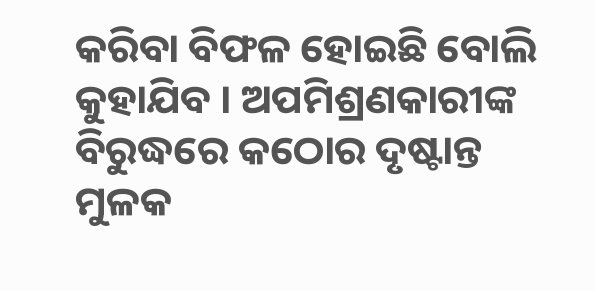କରିବା ବିଫଳ ହୋଇଛି ବୋଲି କୁହାଯିବ । ଅପମିଶ୍ରଣକାରୀଙ୍କ ବିରୁଦ୍ଧରେ କଠୋର ଦୃଷ୍ଟାନ୍ତ ମୁଳକ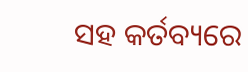ସହ କର୍ତବ୍ୟରେ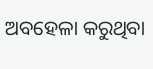ଅବହେଳା କରୁଥିବା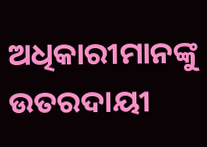ଅଧିକାରୀମାନଙ୍କୁ ଉତରଦାୟୀ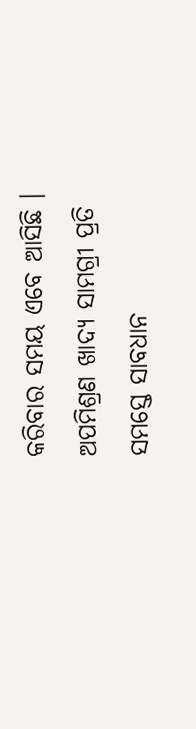କରିବାର ସମୟ ଏବେ ଆସିଛି । ଅପମିଶ୍ରଣ ଖାଦ୍ୟ ସାମଗ୍ରୀ ପ୍ରତି ସମସ୍ତେ ସାବଧାନ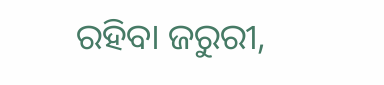ରହିବା ଜରୁରୀ,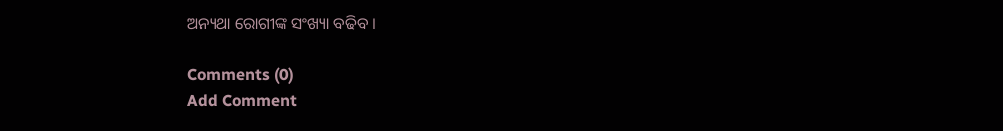ଅନ୍ୟଥା ରୋଗୀଙ୍କ ସଂଖ୍ୟା ବଢିବ ।

Comments (0)
Add Comment